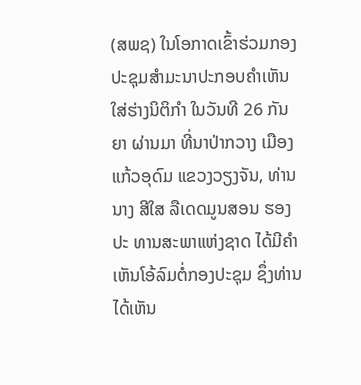(ສພຊ) ໃນໂອກາດເຂົ້າຮ່ວມກອງປະຊຸມສໍາມະນາປະກອບຄໍາເຫັນໃສ່ຮ່າງນິຕິກໍາ ໃນວັນທີ 26 ກັນຍາ ຜ່ານມາ ທີ່ນາປ່າກວາງ ເມືອງແກ້ວອຸດົມ ແຂວງວຽງຈັນ, ທ່ານ ນາງ ສີໃສ ລືເດດມູນສອນ ຮອງປະ ທານສະພາແຫ່ງຊາດ ໄດ້ມີຄໍາເຫັນໂອ້ລົມຕໍ່ກອງປະຊຸມ ຊຶ່ງທ່ານໄດ້ເຫັນ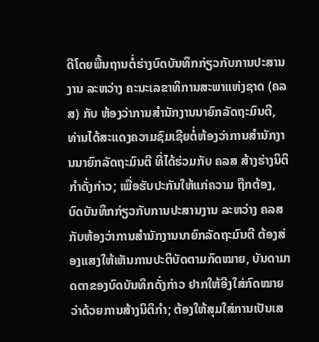ດີໂດຍພື້ນຖານຕໍ່ຮ່າງບົດບັນທຶກກ່ຽວກັບການປະສານງານ ລະຫວ່າງ ຄະນະເລຂາທິການສະພາແຫ່ງຊາດ (ຄລສ) ກັບ ຫ້ອງວ່າການສໍານັກງານນາຍົກລັດຖະມົນຕີ, ທ່ານໄດ້ສະແດງຄວາມຊົມເຊີຍຕໍ່ຫ້ອງວ່າການສໍານັກງານນາຍົກລັດຖະມົນຕີ ທີ່ໄດ້ຮ່ວມກັບ ຄລສ ສ້າງຮ່າງນິຕິກໍາດັ່ງກ່າວ; ເພື່ອຮັບປະກັນໃຫ້ແກ່ຄວາມ ຖືກຕ້ອງ, ບົດບັນທຶກກ່ຽວກັບການປະສານງານ ລະຫວ່າງ ຄລສ ກັບຫ້ອງວ່າການສໍານັກງານນາຍົກລັດຖະມົນຕີ ຕ້ອງສ່ອງແສງໃຫ້ເຫັນການປະຕິບັດຕາມກົດໝາຍ, ບັນດາມາດຕາຂອງບົດບັນທຶກດັ່ງກ່າວ ຢາກໃຫ້ອີງໃສ່ກົດໝາຍວ່າດ້ວຍການສ້າງນິຕິກໍາ; ຕ້ອງໃຫ້ສຸມໃສ່ການເປັນເສ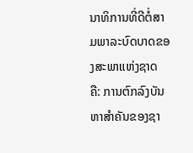ນາທິການທີ່ດີຕໍ່ສາມພາລະບົດບາດຂອງສະພາແຫ່ງຊາດ ຄື: ການຕົກລົງບັນຫາສໍາຄັນຂອງຊາ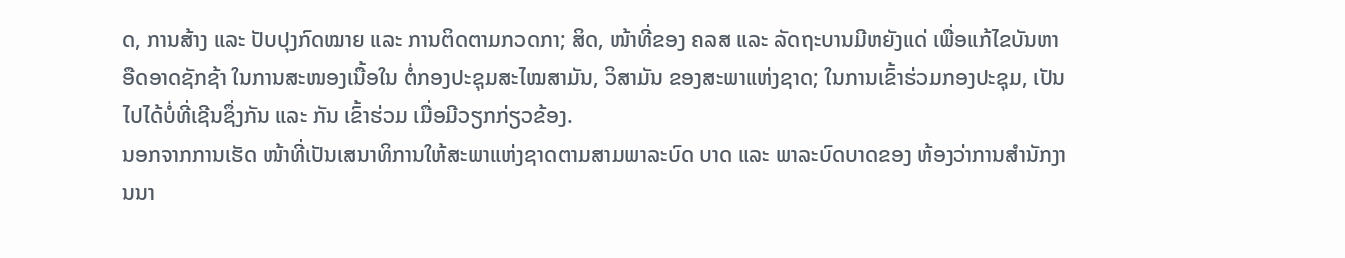ດ, ການສ້າງ ແລະ ປັບປຸງກົດໝາຍ ແລະ ການຕິດຕາມກວດກາ; ສິດ, ໜ້າທີ່ຂອງ ຄລສ ແລະ ລັດຖະບານມີຫຍັງແດ່ ເພື່ອແກ້ໄຂບັນຫາອືດອາດຊັກຊ້າ ໃນການສະໜອງເນື້ອໃນ ຕໍ່ກອງປະຊຸມສະໄໝສາມັນ, ວິສາມັນ ຂອງສະພາແຫ່ງຊາດ; ໃນການເຂົ້າຮ່ວມກອງປະຊຸມ, ເປັນໄປໄດ້ບໍ່ທີ່ເຊີນຊຶ່ງກັນ ແລະ ກັນ ເຂົ້າຮ່ວມ ເມື່ອມີວຽກກ່ຽວຂ້ອງ.
ນອກຈາກການເຮັດ ໜ້າທີ່ເປັນເສນາທິການໃຫ້ສະພາແຫ່ງຊາດຕາມສາມພາລະບົດ ບາດ ແລະ ພາລະບົດບາດຂອງ ຫ້ອງວ່າການສໍານັກງານນາ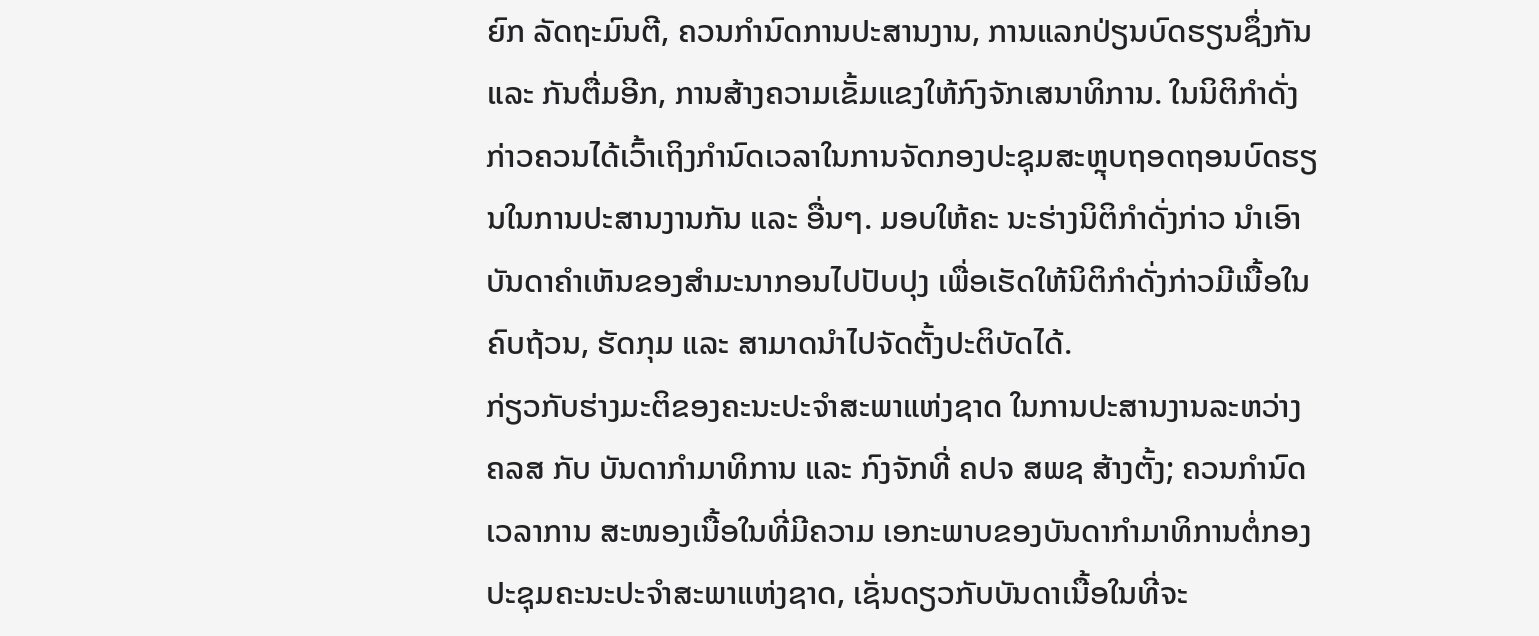ຍົກ ລັດຖະມົນຕີ, ຄວນກໍານົດການປະສານງານ, ການແລກປ່ຽນບົດຮຽນຊຶ່ງກັນ ແລະ ກັນຕື່ມອີກ, ການສ້າງຄວາມເຂັ້ມແຂງໃຫ້ກົງຈັກເສນາທິການ. ໃນນິຕິກໍາດັ່ງກ່າວຄວນໄດ້ເວົ້າເຖິງກໍານົດເວລາໃນການຈັດກອງປະຊຸມສະຫຼຸບຖອດຖອນບົດຮຽນໃນການປະສານງານກັນ ແລະ ອື່ນໆ. ມອບໃຫ້ຄະ ນະຮ່າງນິຕິກໍາດັ່ງກ່າວ ນໍາເອົາບັນດາຄໍາເຫັນຂອງສໍາມະນາກອນໄປປັບປຸງ ເພື່ອເຮັດໃຫ້ນິຕິກໍາດັ່ງກ່າວມີເນື້ອໃນຄົບຖ້ວນ, ຮັດກຸມ ແລະ ສາມາດນໍາໄປຈັດຕັ້ງປະຕິບັດໄດ້.
ກ່ຽວກັບຮ່າງມະຕິຂອງຄະນະປະຈໍາສະພາແຫ່ງຊາດ ໃນການປະສານງານລະຫວ່າງ ຄລສ ກັບ ບັນດາກໍາມາທິການ ແລະ ກົງຈັກທີ່ ຄປຈ ສພຊ ສ້າງຕັ້ງ; ຄວນກໍານົດເວລາການ ສະໜອງເນື້ອໃນທີ່ມີຄວາມ ເອກະພາບຂອງບັນດາກໍາມາທິການຕໍ່ກອງປະຊຸມຄະນະປະຈໍາສະພາແຫ່ງຊາດ, ເຊັ່ນດຽວກັບບັນດາເນື້ອໃນທີ່ຈະ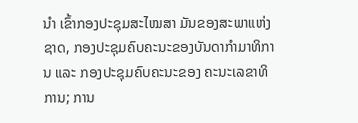ນໍາ ເຂົ້າກອງປະຊຸມສະໄໝສາ ມັນຂອງສະພາແຫ່ງຊາດ, ກອງປະຊຸມຄົບຄະນະຂອງບັນດາກໍາມາທິການ ແລະ ກອງປະຊຸມຄົບຄະນະຂອງ ຄະນະເລຂາທິການ; ການ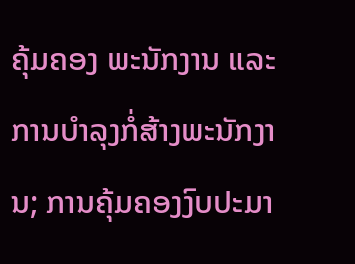ຄຸ້ມຄອງ ພະນັກງານ ແລະ ການບໍາລຸງກໍ່ສ້າງພະນັກງານ; ການຄຸ້ມຄອງງົບປະມາ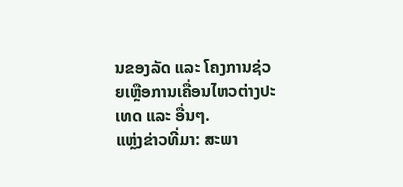ນຂອງລັດ ແລະ ໂຄງການຊ່ວຍເຫຼືອການເຄື່ອນໄຫວຕ່າງປະເທດ ແລະ ອື່ນໆ.
ແຫຼ່ງຂ່າວທີ່ມາ: ສະພາ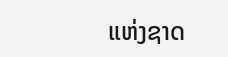ແຫ່ງຊາດ